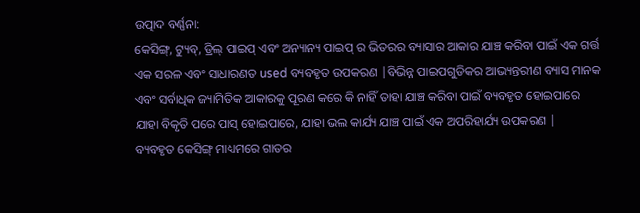ଉତ୍ପାଦ ବର୍ଣ୍ଣନା:
କେସିଙ୍ଗ୍, ଟ୍ୟୁବ୍, ଡ୍ରିଲ୍ ପାଇପ୍ ଏବଂ ଅନ୍ୟାନ୍ୟ ପାଇପ୍ ର ଭିତରର ବ୍ୟାସାର ଆକାର ଯାଞ୍ଚ କରିବା ପାଇଁ ଏକ ଗର୍ତ୍ତ ଏକ ସରଳ ଏବଂ ସାଧାରଣତ used ବ୍ୟବହୃତ ଉପକରଣ |ବିଭିନ୍ନ ପାଇପଗୁଡିକର ଆଭ୍ୟନ୍ତରୀଣ ବ୍ୟାସ ମାନକ ଏବଂ ସର୍ବାଧିକ ଜ୍ୟାମିତିକ ଆକାରକୁ ପୂରଣ କରେ କି ନାହିଁ ତାହା ଯାଞ୍ଚ କରିବା ପାଇଁ ବ୍ୟବହୃତ ହୋଇପାରେ ଯାହା ବିକୃତି ପରେ ପାସ୍ ହୋଇପାରେ, ଯାହା ଭଲ କାର୍ଯ୍ୟ ଯାଞ୍ଚ ପାଇଁ ଏକ ଅପରିହାର୍ଯ୍ୟ ଉପକରଣ |
ବ୍ୟବହୃତ କେସିଙ୍ଗ୍ ମାଧ୍ୟମରେ ଗାତର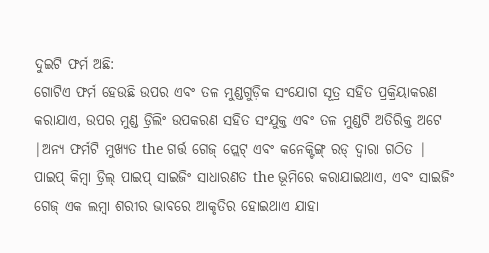ଦୁଇଟି ଫର୍ମ ଅଛି:
ଗୋଟିଏ ଫର୍ମ ହେଉଛି ଉପର ଏବଂ ତଳ ମୁଣ୍ଡଗୁଡ଼ିକ ସଂଯୋଗ ସୂତ୍ର ସହିତ ପ୍ରକ୍ରିୟାକରଣ କରାଯାଏ, ଉପର ମୁଣ୍ଡ ଡ୍ରିଲିଂ ଉପକରଣ ସହିତ ସଂଯୁକ୍ତ ଏବଂ ତଳ ମୁଣ୍ଡଟି ଅତିରିକ୍ତ ଅଟେ |ଅନ୍ୟ ଫର୍ମଟି ମୁଖ୍ୟତ the ଗର୍ତ୍ତ ଗେଜ୍ ପ୍ଲେଟ୍ ଏବଂ କନେକ୍ଟିଙ୍ଗ୍ ରଡ୍ ଦ୍ୱାରା ଗଠିତ |
ପାଇପ୍ କିମ୍ବା ଡ୍ରିଲ୍ ପାଇପ୍ ସାଇଜିଂ ସାଧାରଣତ the ଭୂମିରେ କରାଯାଇଥାଏ, ଏବଂ ସାଇଜିଂ ଗେଜ୍ ଏକ ଲମ୍ବା ଶରୀର ଭାବରେ ଆକୃତିର ହୋଇଥାଏ ଯାହା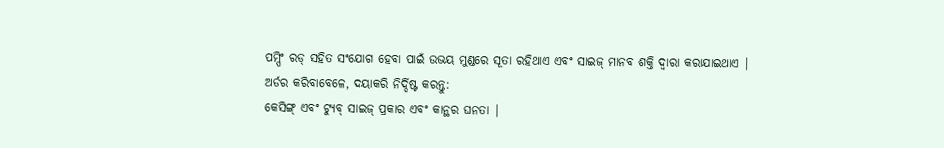ପମ୍ପିଂ ରଡ୍ ସହିତ ସଂଯୋଗ ହେବା ପାଇଁ ଉଭୟ ମୁଣ୍ଡରେ ସୂତା ରହିଥାଏ ଏବଂ ସାଇଜ୍ ମାନବ ଶକ୍ତି ଦ୍ୱାରା କରାଯାଇଥାଏ |
ଅର୍ଡର କରିବାବେଳେ, ଦୟାକରି ନିର୍ଦ୍ଦିଷ୍ଟ କରନ୍ତୁ:
କେସିଙ୍ଗ୍ ଏବଂ ଟ୍ୟୁବ୍ ସାଇଜ୍ ପ୍ରକାର ଏବଂ କାନ୍ଥର ଘନତା |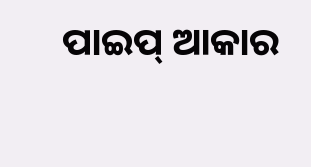ପାଇପ୍ ଆକାର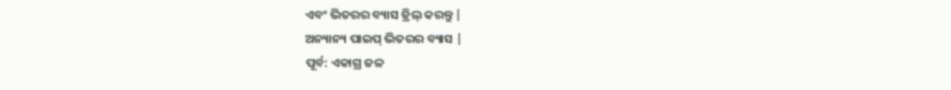ଏବଂ ଭିତରର ବ୍ୟାସ ଡ୍ରିଲ୍ କରନ୍ତୁ |
ଅନ୍ୟାନ୍ୟ ପାଇପ୍ ଭିତରର ବ୍ୟାସ |
ପୂର୍ବ: ଏକାଗ୍ର ଜଳ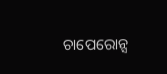ଚାପେରୋନ୍ସ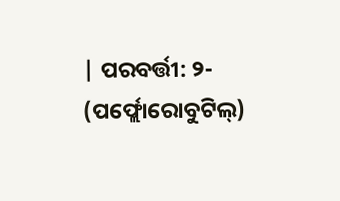| ପରବର୍ତ୍ତୀ: ୨- (ପର୍ଫ୍ଲୋରୋବୁଟିଲ୍)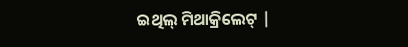ଇଥିଲ୍ ମିଥାକ୍ରିଲେଟ୍ |